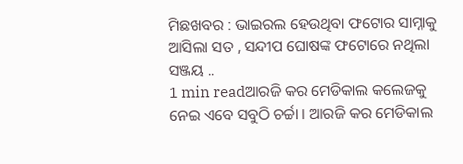ମିଛଖବର : ଭାଇରଲ ହେଉଥିବା ଫଟୋର ସାମ୍ନାକୁ ଆସିଲା ସତ , ସନ୍ଦୀପ ଘୋଷଙ୍କ ଫଟୋରେ ନଥିଲା ସଞ୍ଜୟ ..
1 min readଆରଜି କର ମେଡିକାଲ କଲେଜକୁ ନେଇ ଏବେ ସବୁଠି ଚର୍ଚ୍ଚା । ଆରଜି କର ମେଡିକାଲ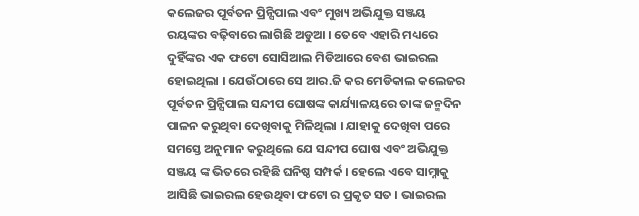କଲେଜର ପୂର୍ବତନ ପ୍ରିନ୍ସିପାଲ ଏବଂ ମୁଖ୍ୟ ଅଭିଯୁକ୍ତ ସଞ୍ଜୟ ରୟଙ୍କର ବଢ଼ିବାରେ ଲାଗିଛି ଅଡୁଆ । ତେବେ ଏହାରି ମଧ୍ୟରେ ଦୁହିଁଙ୍କର ଏକ ଫଟୋ ସୋସିଆଲ ମିଡିଆରେ ବେଶ ଭାଇରଲ ହୋଇଥିଲା । ଯେଉଁଠାରେ ସେ ଆର.ଜି କର ମେଡିକାଲ କଲେଜର ପୂର୍ବତନ ପ୍ରିନ୍ସିପାଲ ସନ୍ଦୀପ ଘୋଷଙ୍କ କାର୍ଯ୍ୟାଳୟରେ ତାଙ୍କ ଜନ୍ମଦିନ ପାଳନ କରୁଥିବା ଦେଖିବାକୁ ମିଳିଥିଲା । ଯାହାକୁ ଦେଖିବା ପରେ ସମସ୍ତେ ଅନୁମାନ କରୁଥିଲେ ଯେ ସନ୍ଦୀପ ଘୋଷ ଏବଂ ଅଭିଯୁକ୍ତ ସଞ୍ଜୟ ଙ୍କ ଭିତରେ ରହିଛି ଘନିଷ୍ଠ ସମ୍ପର୍କ । ହେଲେ ଏବେ ସାମ୍ନାକୁ ଆସିଛି ଭାଇରଲ ହେଉଥିବା ଫଟୋ ର ପ୍ରକୃତ ସତ । ଭାଇରଲ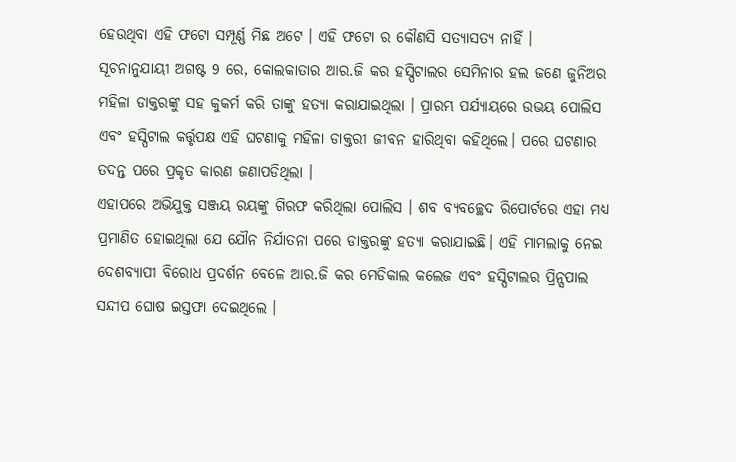ହେଉଥିବା ଏହି ଫଟୋ ସମ୍ପୂର୍ଣ୍ଣ ମିଛ ଅଟେ । ଏହି ଫଟୋ ର କୌଣସି ସତ୍ୟାସତ୍ୟ ନାହିଁ ।
ସୂଚନାନୁଯାୟୀ ଅଗଷ୍ଟ 9 ରେ, କୋଲକାତାର ଆର.ଜି କର ହସ୍ପିଟାଲର ସେମିନାର ହଲ ଜଣେ ଜୁନିଅର ମହିଳା ଡାକ୍ତରଙ୍କୁ ସହ କୁକର୍ମ କରି ତାଙ୍କୁ ହତ୍ୟା କରାଯାଇଥିଲା । ପ୍ରାରମ୍ଭ ପର୍ଯ୍ୟାୟରେ ଉଭୟ ପୋଲିସ ଏବଂ ହସ୍ପିଟାଲ କର୍ତ୍ତୃପକ୍ଷ ଏହି ଘଟଣାକୁ ମହିଳା ଡାକ୍ତରୀ ଜୀବନ ହାରିଥିବା କହିଥିଲେ। ପରେ ଘଟଣାର ତଦନ୍ତ ପରେ ପ୍ରକୃତ କାରଣ ଜଣାପଡିଥିଲା ।
ଏହାପରେ ଅଭିଯୁକ୍ତ ସଞ୍ଜୟ ରୟଙ୍କୁ ଗିରଫ କରିଥିଲା ପୋଲିସ । ଶବ ବ୍ୟବଚ୍ଛେଦ ରିପୋର୍ଟରେ ଏହା ମଧ୍ୟ ପ୍ରମାଣିତ ହୋଇଥିଲା ଯେ ଯୌନ ନିର୍ଯାତନା ପରେ ଡାକ୍ତରଙ୍କୁ ହତ୍ୟା କରାଯାଇଛି। ଏହି ମାମଲାକୁ ନେଇ ଦେଶବ୍ୟାପୀ ବିରୋଧ ପ୍ରଦର୍ଶନ ବେଳେ ଆର.ଜି କର ମେଡିକାଲ କଲେଜ ଏବଂ ହସ୍ପିଟାଲର ପ୍ରିନ୍ସପାଲ ସନ୍ଦୀପ ଘୋଷ ଇସ୍ତଫା ଦେଇଥିଲେ ।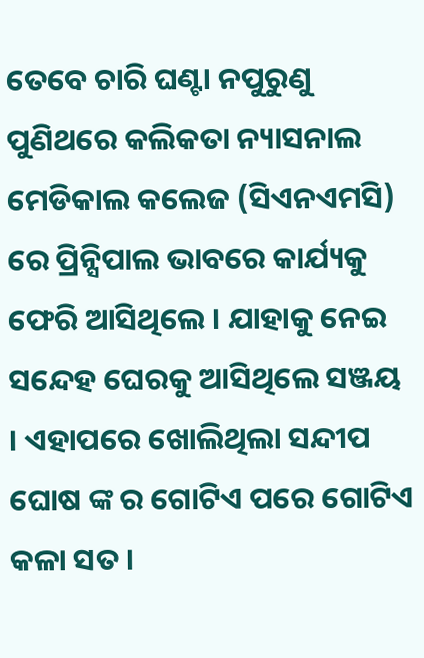ତେବେ ଚାରି ଘଣ୍ଟା ନପୁରୁଣୁ ପୁଣିଥରେ କଲିକତା ନ୍ୟାସନାଲ ମେଡିକାଲ କଲେଜ (ସିଏନଏମସି) ରେ ପ୍ରିନ୍ସିପାଲ ଭାବରେ କାର୍ଯ୍ୟକୁ ଫେରି ଆସିଥିଲେ । ଯାହାକୁ ନେଇ ସନ୍ଦେହ ଘେରକୁ ଆସିଥିଲେ ସଞ୍ଜୟ । ଏହାପରେ ଖୋଲିଥିଲା ସନ୍ଦୀପ ଘୋଷ ଙ୍କ ର ଗୋଟିଏ ପରେ ଗୋଟିଏ କଳା ସତ ।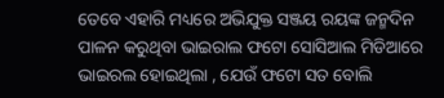ତେବେ ଏହାରି ମଧ୍ୟରେ ଅଭିଯୁକ୍ତ ସଞ୍ଜୟ ରୟଙ୍କ ଜନ୍ମଦିନ ପାଳନ କରୁଥିବା ଭାଇରାଲ ଫଟୋ ସୋସିଆଲ ମିଡିଆରେ ଭାଇରଲ ହୋଇଥିଲା , ଯେଉଁ ଫଟୋ ସତ ବୋଲି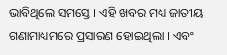ଭାବିଥିଲେ ସମସ୍ତେ । ଏହି ଖବର ମଧ୍ୟ ଜାତୀୟ ଗଣାମାଧ୍ୟମରେ ପ୍ରସାରଣ ହୋଇଥିଲା । ଏବଂ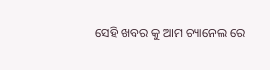ସେହି ଖବର କୁ ଆମ ଚ୍ୟାନେଲ ରେ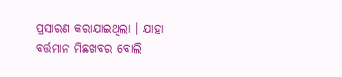ପ୍ରସାରଣ କରାଯାଇଥିଲା । ଯାହା ବର୍ତ୍ତମାନ ମିଛଖବର ବୋଲି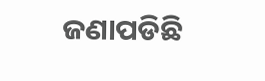ଜଣାପଡିଛି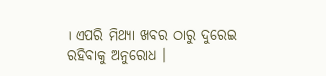। ଏପରି ମିଥ୍ୟା ଖବର ଠାରୁ ଦୁରେଇ ରହିବାକୁ ଅନୁରୋଧ ।